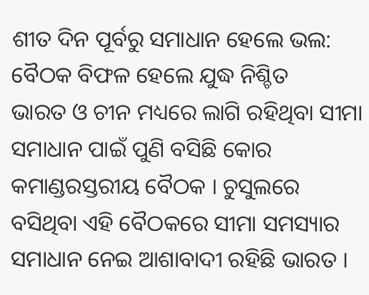ଶୀତ ଦିନ ପୂର୍ବରୁ ସମାଧାନ ହେଲେ ଭଲ: ବୈଠକ ବିଫଳ ହେଲେ ଯୁଦ୍ଧ ନିଶ୍ଚିତ
ଭାରତ ଓ ଚୀନ ମଧ୍ୟରେ ଲାଗି ରହିଥିବା ସୀମା ସମାଧାନ ପାଇଁ ପୁଣି ବସିଛି କୋର କମାଣ୍ଡରସ୍ତରୀୟ ବୈଠକ । ଚୁସୁଲରେ ବସିଥିବା ଏହି ବୈଠକରେ ସୀମା ସମସ୍ୟାର ସମାଧାନ ନେଇ ଆଶାବାଦୀ ରହିଛି ଭାରତ ।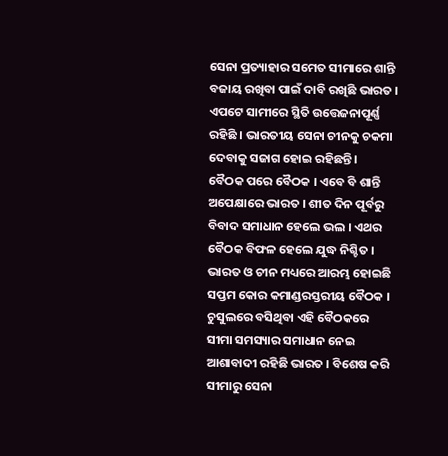ସେନା ପ୍ରତ୍ୟାହାର ସମେତ ସୀମାରେ ଶାନ୍ତି ବଜାୟ ରଖିବା ପାଇଁ ଦାବି ରଖିଛି ଭାରତ । ଏପଟେ ସାମୀରେ ସ୍ଥିତି ଉତ୍ତେଜନାପୂର୍ଣ୍ଣ ରହିଛି । ଭାରତୀୟ ସେନା ଚୀନକୁ ଚକମା ଦେବାକୁ ସଜାଗ ହୋଇ ରହିଛନ୍ତି ।
ବୈଠକ ପରେ ବୈଠକ । ଏବେ ବି ଶାନ୍ତି ଅପେକ୍ଷାରେ ଭାରତ । ଶୀତ ଦିନ ପୂର୍ବରୁ ବିବାଦ ସମାଧାନ ହେଲେ ଭଲ । ଏଥର ବୈଠକ ବିଫଳ ହେଲେ ଯୁଦ୍ଧ ନିଶ୍ଚିତ । ଭାରତ ଓ ଚୀନ ମଧ୍ୟରେ ଆରମ୍ଭ ହୋଇଛି ସପ୍ତମ କୋର କମାଣ୍ଡରସ୍ତରୀୟ ବୈଠକ । ଚୁସୁଲରେ ବସିଥିବା ଏହି ବୈଠକରେ ସୀମା ସମସ୍ୟାର ସମାଧାନ ନେଇ ଆଶାବାଦୀ ରହିଛି ଭାରତ । ବିଶେଷ କରି ସୀମାରୁ ସେନା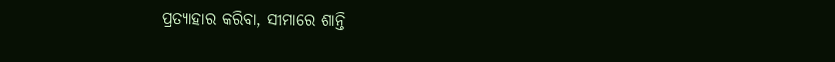ପ୍ରତ୍ୟାହାର କରିବା, ସୀମାରେ ଶାନ୍ତି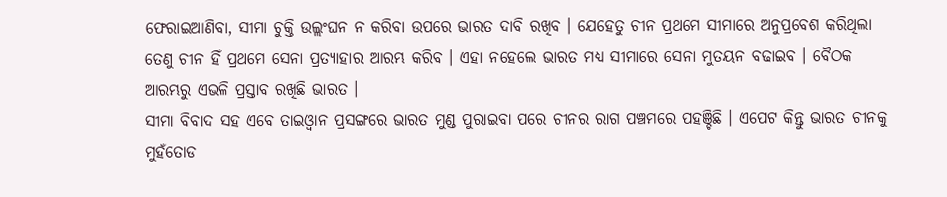ଫେରାଇଆଣିବା, ସୀମା ଚୁକ୍ତି ଉଲ୍ଲଂଘନ ନ କରିବା ଉପରେ ଭାରତ ଦାବି ରଖିବ । ଯେହେତୁ ଚୀନ ପ୍ରଥମେ ସୀମାରେ ଅନୁପ୍ରବେଶ କରିଥିଲା ତେଣୁ ଚୀନ ହିଁ ପ୍ରଥମେ ସେନା ପ୍ରତ୍ୟାହାର ଆରମ୍ଭ କରିବ । ଏହା ନହେଲେ ଭାରତ ମଧ୍ୟ ସୀମାରେ ସେନା ମୁତୟନ ବଢାଇବ । ବୈଠକ ଆରମ୍ଭରୁ ଏଭଳି ପ୍ରସ୍ତାବ ରଖିଛି ଭାରତ ।
ସୀମା ବିବାଦ ସହ ଏବେ ତାଇଓ୍ବାନ ପ୍ରସଙ୍ଗରେ ଭାରତ ମୁଣ୍ଡ ପୁରାଇବା ପରେ ଚୀନର ରାଗ ପଞ୍ଚମରେ ପହଞ୍ଚିଛି । ଏପେଟ କିନ୍ତୁ ଭାରତ ଚୀନକୁ ମୁହଁତୋଡ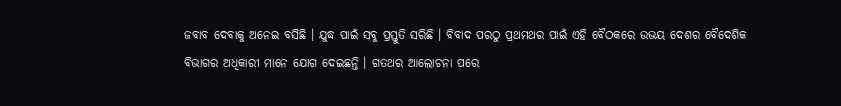ଜବାବ ଦେବାକୁ ଅନେଇ ବସିଛି । ଯୁଦ୍ଧ ପାଇଁ ସବୁ ପ୍ରସ୍ତୁତି ସରିଛି । ବିବାଦ ପରଠୁ ପ୍ରଥମଥର ପାଇଁ ଏହି ବୈଠକରେ ଉଭୟ ଦେଶର ବୈଦେଶିକ ବିଭାଗର ଅଧିକାରୀ ମାନେ ଯୋଗ ଦେଇଛନ୍ତି । ଗତଥର ଆଲୋଚନା ପରେ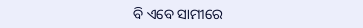ବି ଏବେ ସାମୀରେ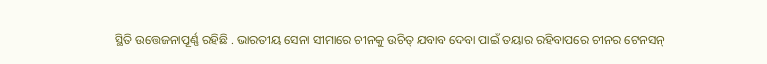ସ୍ଥିତି ଉତ୍ତେଜନାପୂର୍ଣ୍ଣ ରହିଛି . ଭାରତୀୟ ସେନା ସୀମାରେ ଚୀନକୁ ଉଚିତ୍ ଯବାବ ଦେବା ପାଇଁ ତୟାର ରହିବାପରେ ଚୀନର ଟେନସନ୍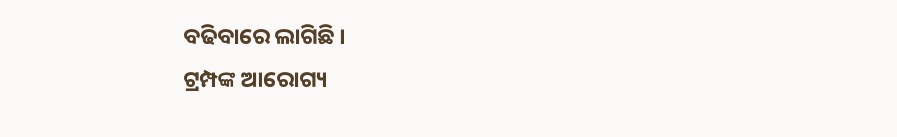ବଢିବାରେ ଲାଗିଛି ।
ଟ୍ରମ୍ପଙ୍କ ଆରୋଗ୍ୟ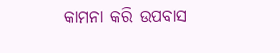କାମନା କରି ଉପବାସ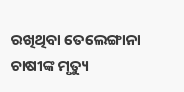ରଖିଥିବା ତେଲେଙ୍ଗାନା ଚାଷୀଙ୍କ ମୃତ୍ୟୁ